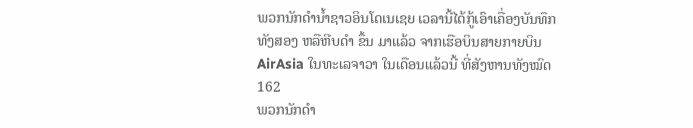ພວກນັກດຳນ້ຳຊາວອິນໂດເນເຊຍ ເວລານີ້ໄດ້ກູ້ເອົາເຄື່ອງບັນທຶກ
ທັງສອງ ຫລືຫີບດຳ ຂຶ້ນ ມາແລ້ວ ຈາກເຮືອບິນສາຍກາຍບິນ
AirAsia ໃນທະເລຈາວາ ໃນເດືອນແລ້ວນີ້ ທີ່ສັງຫານທັງໝົດ
162
ພວກນັກດຳ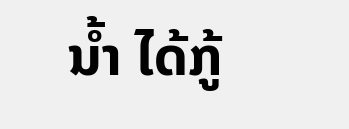ນ້ຳ ໄດ້ກູ້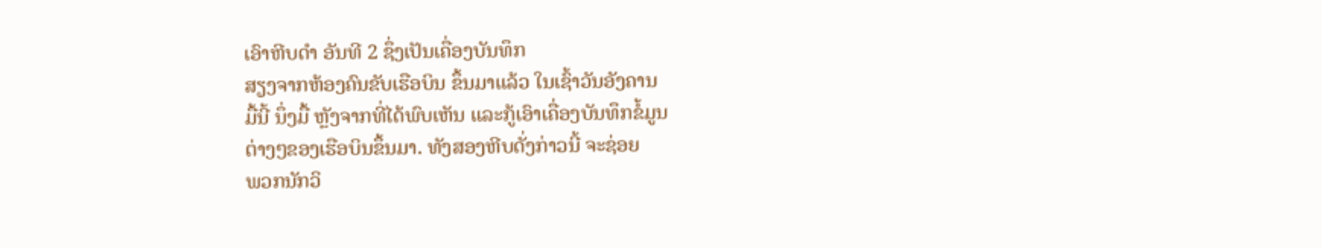ເອົາຫີບດຳ ອັນທີ 2 ຊຶ່ງເປັນເຄື່ອງບັນທຶກ
ສຽງຈາກຫ້ອງຄົນຂັບເຮືອບິນ ຂຶ້ນມາແລ້ວ ໃນເຊົ້າວັນອັງຄານ
ມື້ນີ້ ນຶ່ງມື້ ຫຼັງຈາກທີ່ໄດ້ພົບເຫັນ ແລະກູ້ເອົາເຄື່ອງບັນທຶກຂໍ້ມູນ
ຕ່າງໆຂອງເຮືອບິນຂຶ້ນມາ. ທັງສອງຫີບດັ່ງກ່າວນີ້ ຈະຊ່ອຍ
ພວກນັກວິ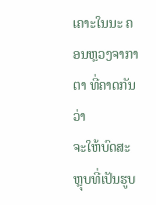ເຄາະໃນນະ ຄອນຫຼວງຈາກາຕາ ທີ່ຄາດກັນວ່າ
ຈະໃຫ້ບົດສະຫຼຸບທີ່ເປັນຮູບ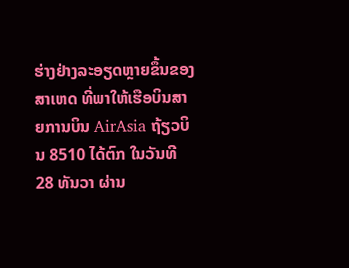ຮ່າງຢ່າງລະອຽດຫຼາຍຂຶ້ນຂອງ
ສາເຫດ ທີ່ພາໃຫ້ເຮືອບິນສາຍການບິນ AirAsia ຖ້ຽວບິນ 8510 ໄດ້ຕົກ ໃນວັນທີ 28 ທັນວາ ຜ່ານ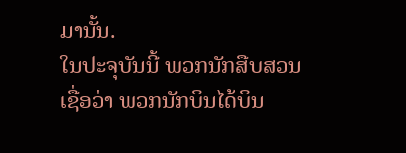ມານັ້ນ.
ໃນປະຈຸບັນນີ້ ພວກນັກສືບສວນ ເຊື່ອວ່າ ພວກນັກບິນໄດ້ບິນ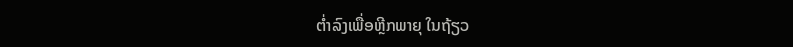ຕ່ຳລົງເພື່ອຫຼີກພາຍຸ ໃນຖ້ຽວ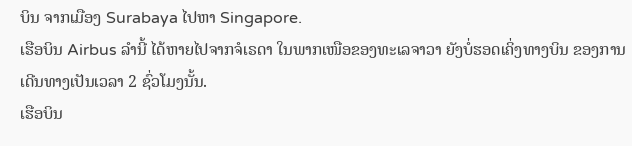ບິນ ຈາກເມືອງ Surabaya ໄປຫາ Singapore.
ເຮືອບິນ Airbus ລຳນີ້ ໄດ້ຫາຍໄປຈາກຈໍເຣດາ ໃນພາກເໜືອຂອງທະເລຈາວາ ຍັງບໍ່ຮອດເຄິ່ງທາງບິນ ຂອງການເດີນທາງເປັນເວລາ 2 ຊົ່ວໂມງນັ້ນ.
ເຮືອບິນ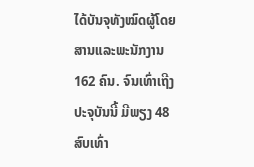ໄດ້ບັນຈຸທັງໝົດຜູ້ໂດຍສານແລະພະນັກງານ 162 ຄົນ. ຈົນເທົ່າເຖີງປະຈຸບັນນີ້ ມີພຽງ 48 ສົບເທົ່າ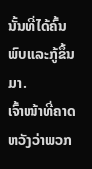ນັ້ນທີ່ໄດ້ຄົ້ນພົບແລະກູ້ຂຶ້ນມາ.
ເຈົ້າໜ້າທີ່ຄາດຫວັງວ່າພວກ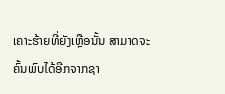ເຄາະຮ້າຍທີ່ຍັງເຫຼືອນັ້ນ ສາມາດຈະຄົ້ນພົບໄດ້ອີກຈາກຊາ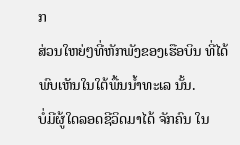ກ
ສ່ວນໃຫຍ່ໆທີ່ຫັກພັງຂອງເຮືອບິນ ທີ່ໄດ້ພົບເຫັນໃນໃຕ້ພື້ນນ້ຳທະເລ ນັ້ນ.
ບໍ່ມີຜູ້ໃດລອດຊີວິດມາໄດ້ ຈັກຄົນ ໃນ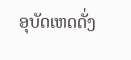ອຸບັດເຫດດັ່ງ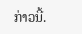ກ່າວນີ້.